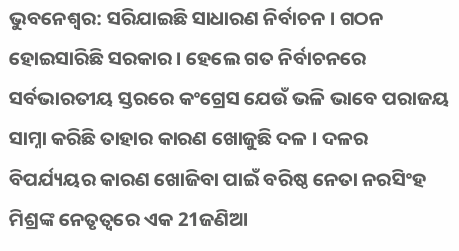ଭୁବନେଶ୍ବର: ସରିଯାଇଛି ସାଧାରଣ ନିର୍ବାଚନ । ଗଠନ ହୋଇସାରିଛି ସରକାର । ହେଲେ ଗତ ନିର୍ବାଚନରେ ସର୍ବଭାରତୀୟ ସ୍ତରରେ କଂଗ୍ରେସ ଯେଉଁ ଭଳି ଭାବେ ପରାଜୟ ସାମ୍ନା କରିଛି ତାହାର କାରଣ ଖୋଜୁଛି ଦଳ । ଦଳର ବିପର୍ଯ୍ୟୟର କାରଣ ଖୋଜିବା ପାଇଁ ବରିଷ୍ଠ ନେତା ନରସିଂହ ମିଶ୍ରଙ୍କ ନେତୃତ୍ବରେ ଏକ 21ଜଣିଆ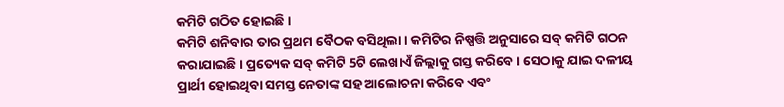କମିଟି ଗଠିତ ହୋଇଛି ।
କମିଟି ଶନିବାର ତାର ପ୍ରଥମ ବୈଠକ ବସିଥିଲା । କମିଟିର ନିଷ୍ପତ୍ତି ଅନୁସାରେ ସବ୍ କମିଟି ଗଠନ କରାଯାଇଛି । ପ୍ରତ୍ୟେକ ସବ୍ କମିଟି 5ଟି ଲେଖାଏଁ ଜିଲ୍ଲାକୁ ଗସ୍ତ କରିବେ । ସେଠାକୁ ଯାଇ ଦଳୀୟ ପ୍ରାର୍ଥୀ ହୋଇଥିବା ସମସ୍ତ ନେତାଙ୍କ ସହ ଆଲୋଚନା କରିବେ ଏବଂ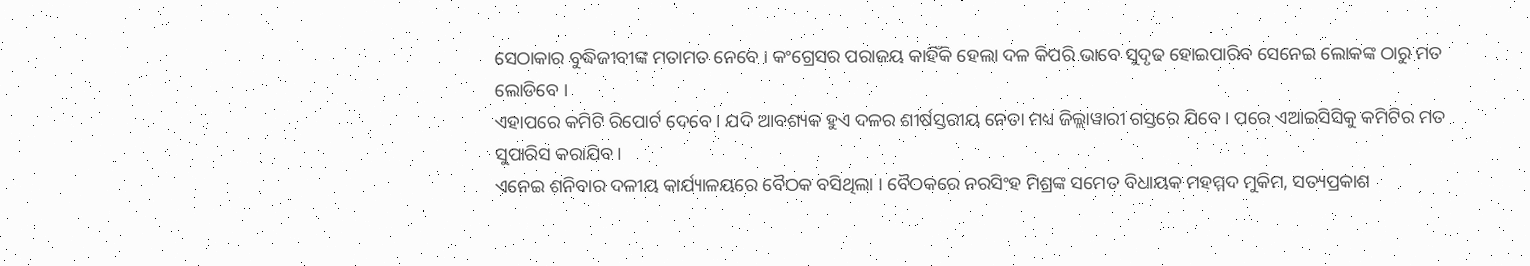ସେଠାକାର ବୁଦ୍ଧିଜୀବୀଙ୍କ ମତାମତ ନେବେ । କଂଗ୍ରେସର ପରାଜୟ କାହିଁକି ହେଲା ଦଳ କିପରି ଭାବେ ସୁଦୃଢ ହୋଇପାରିବ ସେନେଇ ଲୋକଙ୍କ ଠାରୁ ମତ ଲୋଡିବେ ।
ଏହାପରେ କମିଟି ରିପୋର୍ଟ ଦେବେ । ଯଦି ଆବଶ୍ୟକ ହୁଏ ଦଳର ଶୀର୍ଷସ୍ତରୀୟ ନେତା ମଧ୍ୟ ଜିଲ୍ଲାୱାରୀ ଗସ୍ତରେ ଯିବେ । ପରେ ଏଆଇସିସିକୁ କମିଟିର ମତ ସୁପାରିସ କରାଯିବ ।
ଏନେଇ ଶନିବାର ଦଳୀୟ କାର୍ଯ୍ୟାଳୟରେ ବୈଠକ ବସିଥିଲା । ବୈଠକରେ ନରସିଂହ ମିଶ୍ରଙ୍କ ସମେତ ବିଧାୟକ ମହମ୍ମଦ ମୁକିମ, ସତ୍ୟପ୍ରକାଶ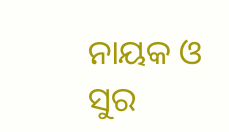ନାୟକ ଓ ସୁର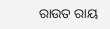ରାଉତ ରାୟ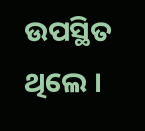ଉପସ୍ଥିତ ଥିଲେ ।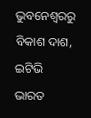ଭୁବନେଶ୍ବରରୁ ବିକାଶ ଦାଶ, ଇଟିଭି ଭାରତ